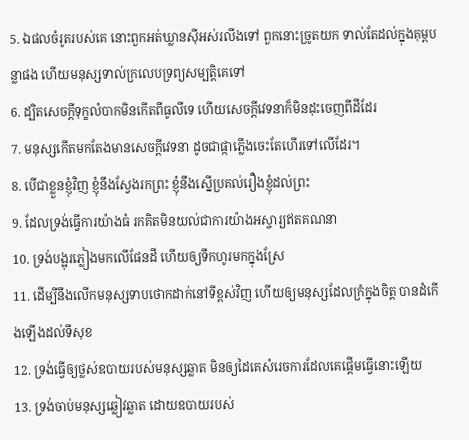5. ឯផលចំរូតរបស់គេ នោះពួកអត់ឃ្លានស៊ីអស់រលីងទៅ ពួកនោះច្រូតយក ទាល់តែដល់ក្នុងគុម្ពបន្លាផង ហើយមនុស្សទាល់ក្រលេបទ្រព្យសម្បត្តិគេទៅ
6. ដ្បិតសេចក្តីទុក្ខលំបាកមិនកើតពីធូលីទេ ហើយសេចក្តីវេទនាក៏មិនដុះចេញពីដីដែរ
7. មនុស្សកើតមកតែងមានសេចក្តីវេទនា ដូចជាផ្កាភ្លើងចេះតែហើរទៅលើដែរ។
8. បើជាខ្លួនខ្ញុំវិញ ខ្ញុំនឹងស្វែងរកព្រះ ខ្ញុំនឹងស្នើប្រគល់រឿងខ្ញុំដល់ព្រះ
9. ដែលទ្រង់ធ្វើការយ៉ាងធំ រកគិតមិនយល់ជាការយ៉ាងអស្ចារ្យឥតគណនា
10. ទ្រង់បង្អុរភ្លៀងមកលើផែនដី ហើយឲ្យទឹកហូរមកក្នុងស្រែ
11. ដើម្បីនឹងលើកមនុស្សទាបថោកដាក់នៅទីខ្ពស់វិញ ហើយឲ្យមនុស្សដែលក្រំក្នុងចិត្ត បានដំកើងឡើងដល់ទីសុខ
12. ទ្រង់ធ្វើឲ្យថ្លស់ឧបាយរបស់មនុស្សឆ្លាត មិនឲ្យដៃគេសំរេចការដែលគេផ្តើមធ្វើនោះឡើយ
13. ទ្រង់ចាប់មនុស្សឆ្លៀវឆ្លាត ដោយឧបាយរបស់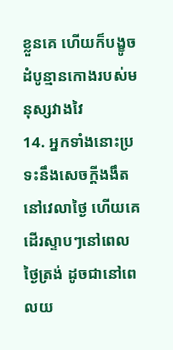ខ្លួនគេ ហើយក៏បង្ខូចដំបូន្មានកោងរបស់មនុស្សវាងវៃ
14. អ្នកទាំងនោះប្រទះនឹងសេចក្តីងងឹតនៅវេលាថ្ងៃ ហើយគេដើរស្ទាបៗនៅពេលថ្ងៃត្រង់ ដូចជានៅពេលយ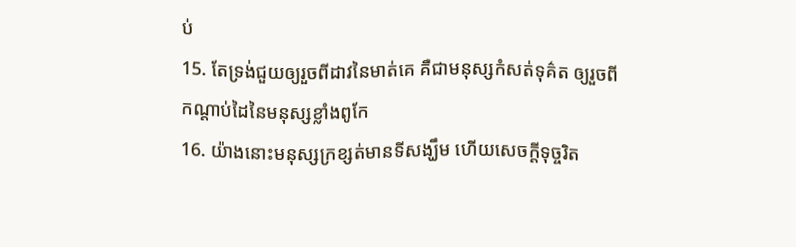ប់
15. តែទ្រង់ជួយឲ្យរួចពីដាវនៃមាត់គេ គឺជាមនុស្សកំសត់ទុគ៌ត ឲ្យរួចពីកណ្តាប់ដៃនៃមនុស្សខ្លាំងពូកែ
16. យ៉ាងនោះមនុស្សក្រខ្សត់មានទីសង្ឃឹម ហើយសេចក្តីទុច្ចរិត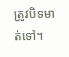ត្រូវបិទមាត់ទៅ។